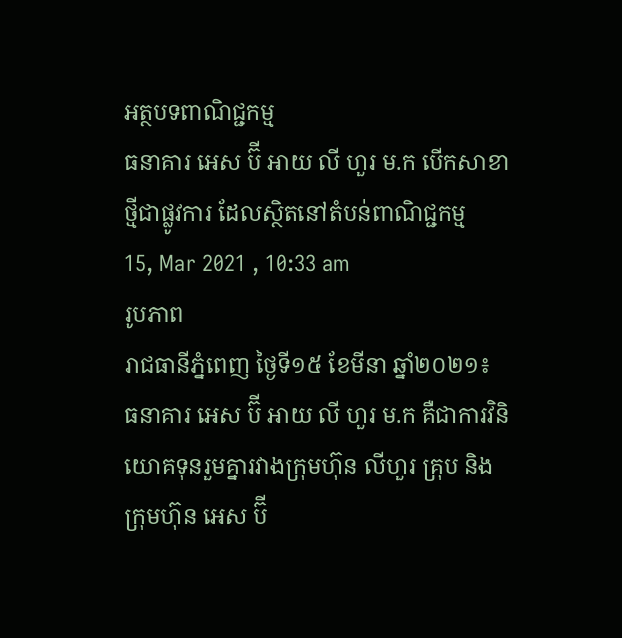អត្ថបទពាណិជ្ជកម្ម
ធនាគារ អេស ប៊ី អាយ លី ហួរ ម.ក បើកសាខាថ្មីជាផ្លូវការ ដែលស្ថិតនៅតំបន់ពាណិជ្ជកម្ម
15, Mar 2021 , 10:33 am
រូបភាព
រាជធានីភ្នំពេញ ថ្ងៃទី១៥ ខែមីនា ឆ្នាំ២០២១៖ ធនាគារ អេស ប៊ី អាយ លី ហួរ ម.ក គឺជាការវិនិយោគទុនរួមគ្នារវាងក្រុមហ៊ុន លីហួរ គ្រុប និងក្រុមហ៊ុន អេស ប៊ី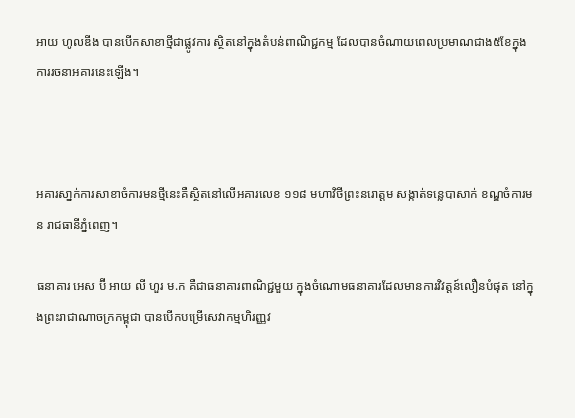អាយ ហូលឌីង បានបើកសាខាថ្មីជាផ្លូវការ ស្ថិតនៅក្នុងតំបន់ពាណិជ្ជកម្ម ដែលបានចំណាយពេលប្រមាណជាង៥ខែក្នុងការរចនាអគារនេះឡើង។



អគារសា្នក់ការសាខាចំការមនថ្មីនេះគឺស្ថិតនៅលើអគារលេខ ១១៨ មហាវិថីព្រះនរោត្តម សង្កាត់ទន្លេបាសាក់ ខណ្ឌចំការមន រាជធានីភ្នំពេញ។

ធនាគារ អេស ប៊ី អាយ លី ហួរ ម.ក គឺជាធនាគារពាណិជ្ជមួយ ក្នុងចំណោមធនាគារដែលមានការវិវត្តន៍លឿនបំផុត នៅក្នុងព្រះរាជាណាចក្រកម្ពុជា បានបើកបម្រើសេវាកម្មហិរញ្ញវ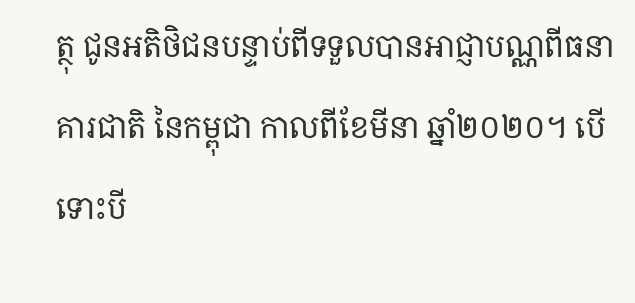ត្ថុ ជូនអតិថិជនបន្ទាប់ពីទទួលបានអាជ្ញាបណ្ណពីធនាគារជាតិ នៃកម្ពុជា កាលពីខែមីនា ឆ្នាំ២០២០។ បើទោះបី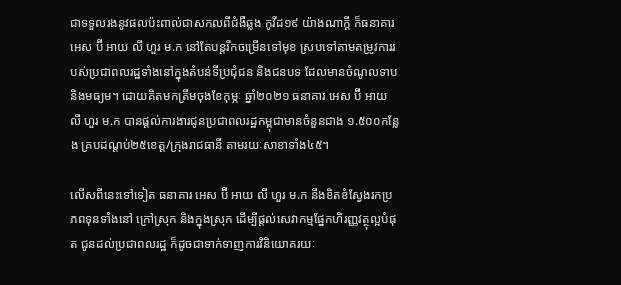ជាទទួលរងនូវផលប៉ះពាល់ជាសកលពីជំងឺឆ្លង កូវីដ១៩ យ៉ាងណាក្តី ក៏ធនាគារ អេស ប៊ី អាយ លី ហួរ ម.ក នៅតែបន្តរីកចម្រើនទៅមុខ ស្របទៅតាមតម្រូវការរបស់ប្រជាពលរដ្ឋទាំងនៅក្នុងតំបន់ទីប្រជុំជន និងជនបទ ដែលមានចំណូលទាប និងមធ្យម។ ដោយគិតមកត្រឹមចុងខែកុម្ភៈ ឆ្នាំ២០២១ ធនាគារ អេស ប៊ី អាយ លី ហួរ ម.ក បានផ្តល់ការងារជូនប្រជាពលរដ្ឋកម្ពុជាមានចំនួនជាង ១.៥០០កន្លែង គ្របដណ្តប់២៥ខេត្ត/ក្រុងរាជធានី តាមរយៈសាខាទាំង៤៥។

លើសពីនេះទៅទៀត ធនាគារ អេស ប៊ី អាយ លី ហួរ ម.ក នឹងខិតខំស្វែងរកប្រភពទុនទាំងនៅ ក្រៅស្រុក និងក្នុងស្រុក ដើម្បីផ្តល់សេវាកម្មផ្នែកហិរញ្ញវត្ថុល្អបំផុត ជូនដល់ប្រជាពលរដ្ឋ ក៏ដូចជាទាក់ទាញការវិនិយោគរយៈ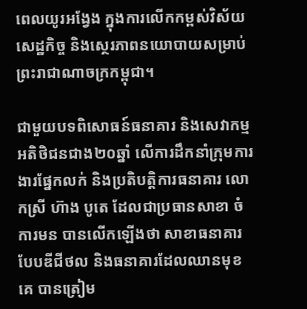ពេលយូរអង្វែង ក្នុងការលើកកម្ពស់វិស័យសេដ្ឋកិច្ច និងស្ថេរភាពនយោបាយសម្រាប់ព្រះរាជាណាចក្រកម្ពុជា។

ជាមួយបទពិសោធន៍ធនាគារ និងសេវាកម្មអតិថិជនជាង២០ឆ្នាំ លើការដឹកនាំក្រុមការងារផ្នែកលក់ និងប្រតិបត្តិការធនាគារ លោកស្រី ហ៊ាង បូតេ ដែលជាប្រធានសាខា ចំការមន បានលើកឡើងថា សាខាធនាគារបែបឌីជីថល និងធនាគារដែលឈានមុខគេ បានត្រៀម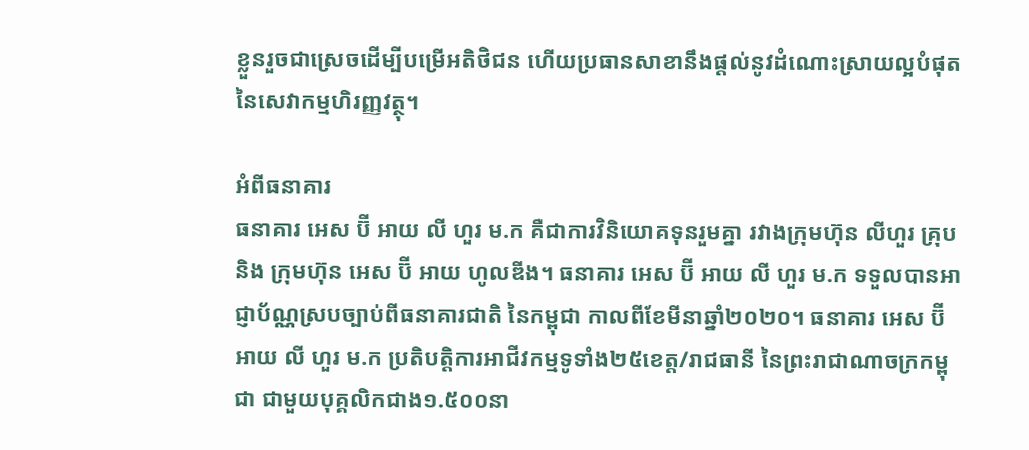ខ្លួនរួចជាស្រេចដើម្បីបម្រើអតិថិជន ហើយប្រធានសាខានឹងផ្តល់នូវដំណោះស្រាយល្អបំផុត នៃសេវាកម្មហិរញ្ញវត្ថុ។

អំពីធនាគារ
ធនាគារ អេស ប៊ី អាយ លី ហួរ ម.ក គឺជាការវិនិយោគទុនរួមគ្នា រវាងក្រុមហ៊ុន លីហួរ គ្រុប និង ក្រុមហ៊ុន អេស ប៊ី អាយ ហូលឌីង។ ធនាគារ អេស ប៊ី អាយ លី ហួរ ម.ក ទទួលបានអាជ្ញាប័ណ្ណស្របច្បាប់ពីធនាគារជាតិ នៃកម្ពុជា កាលពីខែមីនាឆ្នាំ២០២០។ ធនាគារ អេស ប៊ី អាយ លី ហួរ ម.ក ប្រតិបត្តិការអាជីវកម្មទូទាំង២៥ខេត្ត/រាជធានី នៃព្រះរាជាណាចក្រកម្ពុជា ជាមួយបុគ្គលិកជាង១.៥០០នា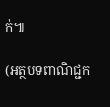ក់៕

(អត្ថបទពាណិជ្ជក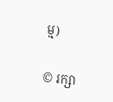ម្ម)


© រក្សា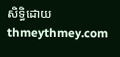សិទ្ធិដោយ thmeythmey.com